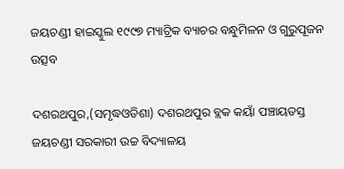ଜୟଚଣ୍ଡୀ ହାଇସ୍କୁଲ ୧୯୯୭ ମ୍ୟାଟ୍ରିକ ବ୍ୟାଚର ବନ୍ଧୁମିଳନ ଓ ଗୁରୁପୂଜନ ଉତ୍ସବ

ଦଶରଥପୁର,(ସମୃଦ୍ଧଓଡିଶା) ଦଶରଥପୁର ବ୍ଲକ କୟାଁ ପଞ୍ଚାୟତସ୍ତ ଜୟଚଣ୍ଡୀ ସରକାରୀ ଉଚ୍ଚ ବିଦ୍ୟାଳୟ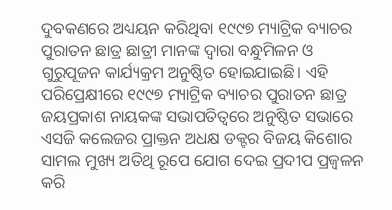ଦୁବକଣରେ ଅଧ୍ୟୟନ କରିଥିବା ୧୯୯୭ ମ୍ୟାଟ୍ରିକ ବ୍ୟାଚର ପୁରାତନ ଛାତ୍ର ଛାତ୍ରୀ ମାନଙ୍କ ଦ୍ୱାରା ବନ୍ଧୁମିଳନ ଓ ଗୁରୁପୂଜନ କାର୍ଯ୍ୟକ୍ରମ ଅନୁଷ୍ଠିତ ହୋଇଯାଇଛି। ଏହି ପରିପ୍ରେକ୍ଷୀରେ ୧୯୯୭ ମ୍ୟାଟ୍ରିକ ବ୍ୟାଚର ପୁରାତନ ଛାତ୍ର ଜୟପ୍ରକାଶ ନାୟକଙ୍କ ସଭାପତିତ୍ୱରେ ଅନୁଷ୍ଠିତ ସଭାରେ ଏସଜି କଲେଜର ପ୍ରାକ୍ତନ ଅଧକ୍ଷ ଡକ୍ଟର ବିଜୟ କିଶୋର ସାମଲ ମୁଖ୍ୟ ଅତିଥି ରୂପେ ଯୋଗ ଦେଇ ପ୍ରଦୀପ ପ୍ରଜ୍ୱଳନ କରି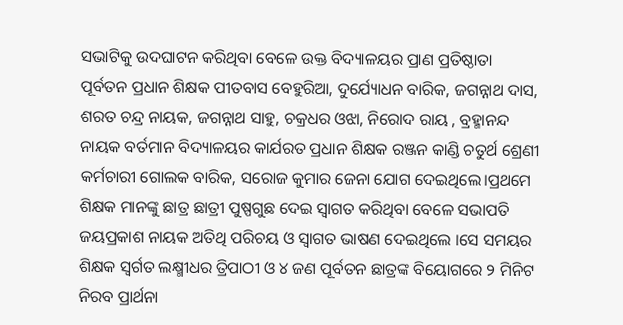ସଭାଟିକୁ ଉଦଘାଟନ କରିଥିବା ବେଳେ ଉକ୍ତ ବିଦ୍ୟାଳୟର ପ୍ରାଣ ପ୍ରତିଷ୍ଠାତା ପୂର୍ବତନ ପ୍ରଧାନ ଶିକ୍ଷକ ପୀତବାସ ବେହୁରିଆ, ଦୁର୍ଯ୍ୟୋଧନ ବାରିକ, ଜଗନ୍ନାଥ ଦାସ, ଶରତ ଚନ୍ଦ୍ର ନାୟକ, ଜଗନ୍ନାଥ ସାହୁ, ଚକ୍ରଧର ଓଝା, ନିରୋଦ ରାୟ , ବ୍ରହ୍ମାନନ୍ଦ ନାୟକ ବର୍ତମାନ ବିଦ୍ୟାଳୟର କାର୍ଯରତ ପ୍ରଧାନ ଶିକ୍ଷକ ରଞ୍ଜନ କାଣ୍ଡି ଚତୁର୍ଥ ଶ୍ରେଣୀ କର୍ମଚାରୀ ଗୋଲକ ବାରିକ, ସରୋଜ କୁମାର ଜେନା ଯୋଗ ଦେଇଥିଲେ।ପ୍ରଥମେ ଶିକ୍ଷକ ମାନଙ୍କୁ ଛାତ୍ର ଛାତ୍ରୀ ପୁଷ୍ପଗୁଛ ଦେଇ ସ୍ୱାଗତ କରିଥିବା ବେଳେ ସଭାପତି ଜୟପ୍ରକାଶ ନାୟକ ଅତିଥି ପରିଚୟ ଓ ସ୍ୱାଗତ ଭାଷଣ ଦେଇଥିଲେ ।ସେ ସମୟର ଶିକ୍ଷକ ସ୍ବର୍ଗତ ଲକ୍ଷ୍ମୀଧର ତ୍ରିପାଠୀ ଓ ୪ ଜଣ ପୂର୍ବତନ ଛାତ୍ରଙ୍କ ବିୟୋଗରେ ୨ ମିନିଟ ନିରବ ପ୍ରାର୍ଥନା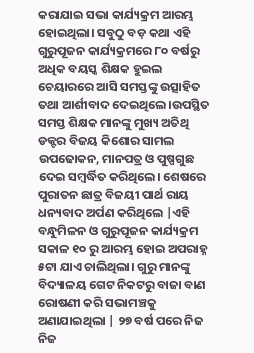କରାଯାଇ ସଭା କାର୍ଯ୍ୟକ୍ରମ ଆରମ୍ଭ ହୋଇଥିଲା। ସବୁଠୁ ବଡ଼ କଥା ଏହି ଗୁରୁପୂଜନ କାର୍ଯ୍ୟକ୍ରମରେ ୮୦ ବର୍ଷରୁ ଅଧିକ ବୟସ୍କ ଶିକ୍ଷକ ହୁଇଲ ଚେୟାରରେ ଆସି ସମସ୍ତଙ୍କୁ ଉତ୍ସାହିତ ତଥା ଆର୍ଶୀବାଦ ଦେଇଥିଲେ।ଉପସ୍ଥିତ ସମସ୍ତ ଶିକ୍ଷକ ମାନଙ୍କୁ ମୁଖ୍ୟ ଅତିଥି ଡକ୍ଟର ବିଜୟ କିଶୋର ସାମଲ ଉପଢୋକନ, ମାନପତ୍ର ଓ ପୁଷ୍ପଗୁଛ ଦେଇ ସମ୍ବର୍ଦ୍ଧିତ କରିଥିଲେ। ଶେଷରେ ପୁରାତନ ଛାତ୍ର ବିଜୟୀ ପାର୍ଥ ରାୟ ଧନ୍ୟବାଦ ଅର୍ପଣ କରିଥିଲେ |ଏହି ବନ୍ଧୁମିଳନ ଓ ଗୁରୁପୂଜନ କାର୍ଯ୍ୟକ୍ରମ ସକାଳ ୧୦ ରୁ ଆରମ୍ଭ ହୋଇ ଅପରାହ୍ନ ୫ଟା ଯାଏ ଚାଲିଥିଲା। ଗୁରୁ ମାନଙ୍କୁ ବିଦ୍ୟାଳୟ ଗେଟ ନିକଟରୁ ବାଜା ବାଣ ରୋଷଣୀ କରି ସଭାମଞ୍ଚକୁ ଅଣାଯାଇଥିଲା | ୨୭ ବର୍ଷ ପରେ ନିଜ ନିଜ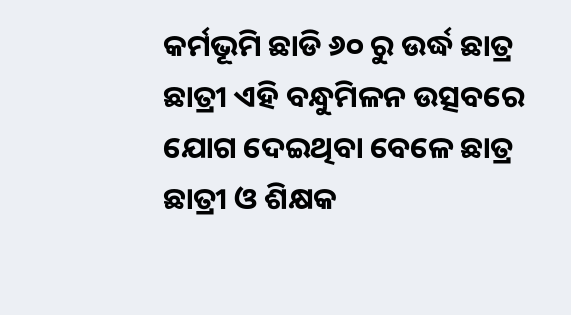କର୍ମଭୂମି ଛାଡି ୬୦ ରୁ ଉର୍ଦ୍ଧ ଛାତ୍ର ଛାତ୍ରୀ ଏହି ବନ୍ଧୁମିଳନ ଉତ୍ସବରେ ଯୋଗ ଦେଇଥିବା ବେଳେ ଛାତ୍ର ଛାତ୍ରୀ ଓ ଶିକ୍ଷକ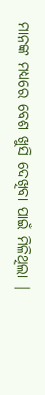ମାନଙ୍କ ମଧ୍ୟରେ ବେଶ ଖୁସି ଦେଖିବା ପାଇଁ ମିଳିଥିଲା |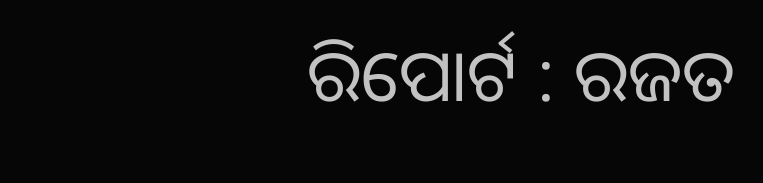ରିପୋର୍ଟ : ରଜତ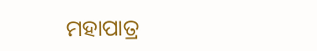ମହାପାତ୍ର